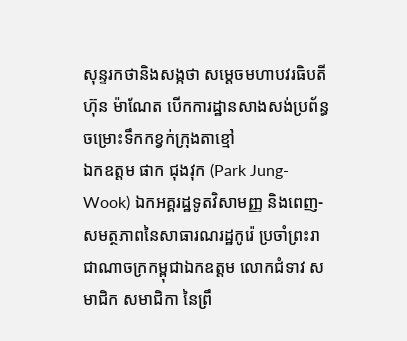សុន្ទរកថានិងសង្កថា សម្តេចមហាបវរធិបតី ហ៊ុន ម៉ាណែត បើកការដ្ឋានសាងសង់ប្រព័ន្ធចម្រោះទឹកកខ្វក់ក្រុងតាខ្មៅ
ឯកឧត្តម ផាក ជុងវុក (Park Jung-Wook) ឯកអគ្គរដ្ឋទូតវិសាមញ្ញ និងពេញ-សមត្ថភាពនៃសាធារណរដ្ឋកូរ៉េ ប្រចាំព្រះរាជាណាចក្រកម្ពុជាឯកឧត្តម លោកជំទាវ សមាជិក សមាជិកា នៃព្រឹ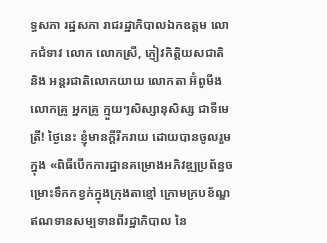ទ្ធសភា រដ្ឋសភា រាជរដ្ឋាភិបាលឯកឧត្តម លោកជំទាវ លោក លោកស្រី, ភ្ញៀវកិត្តិយសជាតិ និង អន្តរជាតិលោកយាយ លោកតា អ៊ំពូមីង លោកគ្រូ អ្នកគ្រូ ក្មួយៗសិស្សានុសិស្ស ជាទីមេត្រី! ថ្ងៃនេះ ខ្ញុំមានក្តីរីករាយ ដោយបានចូលរួមក្នុង «ពិធីបើកការដ្ឋានគម្រោងអភិវឌ្ឍប្រព័ន្ធចម្រោះទឹកកខ្វក់ក្នុងក្រុងតាខ្មៅ ក្រោមក្របខ័ណ្ឌឥណទានសម្បទានពីរដ្ឋាភិបាល នៃ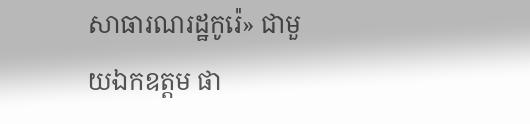សាធារណរដ្ឋកូរ៉េ» ជាមួយឯកឧត្តម ផា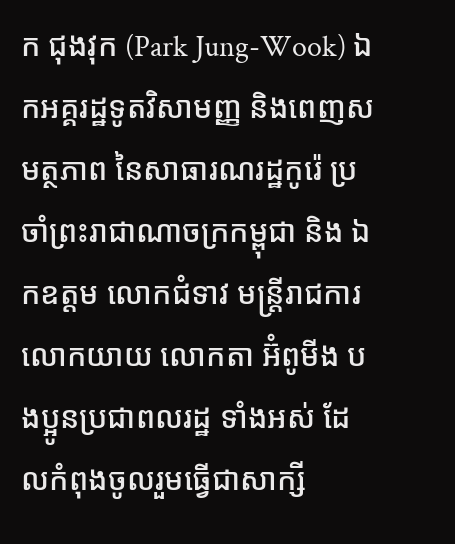ក ជុងវុក (Park Jung-Wook) ឯកអគ្គរដ្ឋទូតវិសាមញ្ញ និងពេញសមត្ថភាព នៃសាធារណរដ្ឋកូរ៉េ ប្រចាំព្រះរាជាណាចក្រកម្ពុជា និង ឯកឧត្តម លោកជំទាវ មន្រ្តីរាជការ លោកយាយ លោកតា អ៊ំពូមីង បងប្អូនប្រជាពលរដ្ឋ ទាំងអស់ ដែលកំពុងចូលរួមធ្វើជាសាក្សី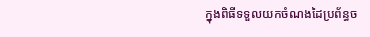ក្នុងពិធីទទួលយកចំណងដៃប្រព័ន្ធច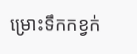ម្រោះទឹកកខ្វក់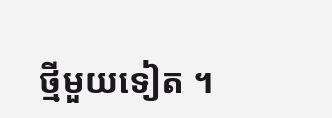ថ្មីមួយទៀត ។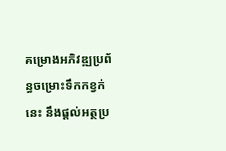គម្រោងអភិវឌ្ឍប្រព័ន្ធចម្រោះទឹកកខ្វក់នេះ នឹងផ្តល់អត្ថប្រ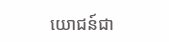យោជន៍ជា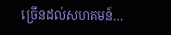ច្រើនដល់សហគមន៍…